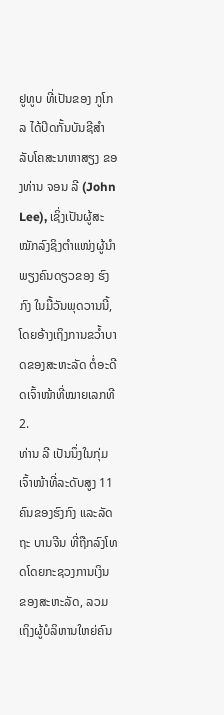ຢູທູບ ທີ່ເປັນຂອງ ກູໂກລ ໄດ້ປິດກັ້ນບັນຊີສໍາລັບໂຄສະນາຫາສຽງ ຂອງທ່ານ ຈອນ ລີ (John Lee), ເຊິ່ງເປັນຜູ້ສະໝັກລົງຊິງຕໍາແໜ່ງຜູ້ນໍາ ພຽງຄົນດຽວຂອງ ຮົງກົງ ໃນມື້ວັນພຸດວານນີ້, ໂດຍອ້າງເຖິງການຂວໍ້າບາດຂອງສະຫະລັດ ຕໍ່ອະດີດເຈົ້າໜ້າທີ່ໝາຍເລກທີ 2.
ທ່ານ ລີ ເປັນນຶ່ງໃນກຸ່ມເຈົ້າໜ້າທີ່ລະດັບສູງ 11 ຄົນຂອງຮົງກົງ ແລະລັດຖະ ບານຈີນ ທີ່ຖືກລົງໂທດໂດຍກະຊວງການເງິນ ຂອງສະຫະລັດ, ລວມເຖິງຜູ້ບໍລິຫານໃຫຍ່ຄົນ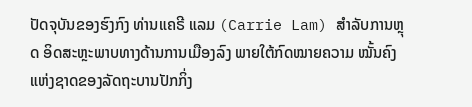ປັດຈຸບັນຂອງຮົງກົງ ທ່ານແຄຣີ ແລມ (Carrie Lam) ສໍາລັບການຫຼຸດ ອິດສະຫຼະພາບທາງດ້ານການເມືອງລົງ ພາຍໃຕ້ກົດໝາຍຄວາມ ໝັ້ນຄົງແຫ່ງຊາດຂອງລັດຖະບານປັກກິ່ງ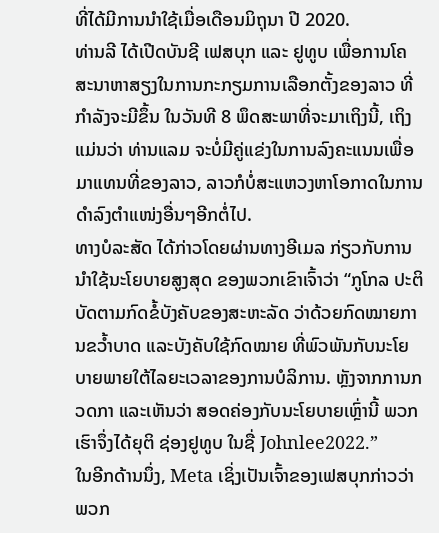ທີ່ໄດ້ມີການນຳໃຊ້ເມື່ອເດືອນມິຖຸນາ ປີ 2020.
ທ່ານລີ ໄດ້ເປີດບັນຊີ ເຟສບຸກ ແລະ ຢູທູບ ເພື່ອການໂຄສະນາຫາສຽງໃນການກະກຽມການເລືອກຕັ້ງຂອງລາວ ທີ່ກໍາລັງຈະມີຂຶ້ນ ໃນວັນທີ 8 ພຶດສະພາທີ່ຈະມາເຖິງນີ້, ເຖິງແມ່ນວ່າ ທ່ານແລມ ຈະບໍ່ມີຄູ່ແຂ່ງໃນການລົງຄະແນນເພື່ອມາແທນທີ່ຂອງລາວ, ລາວກໍບໍ່ສະແຫວງຫາໂອກາດໃນການດໍາລົງຕໍາແໜ່ງອື່ນໆອີກຕໍ່ໄປ.
ທາງບໍລະສັດ ໄດ້ກ່າວໂດຍຜ່ານທາງອີເມລ ກ່ຽວກັບການນໍາໃຊ້ນະໂຍບາຍສູງສຸດ ຂອງພວກເຂົາເຈົ້າວ່າ “ກູໂກລ ປະຕິບັດຕາມກົດຂໍ້ບັງຄັບຂອງສະຫະລັດ ວ່າດ້ວຍກົດໝາຍການຂວໍ້າບາດ ແລະບັງຄັບໃຊ້ກົດໝາຍ ທີ່ພົວພັນກັບນະໂຍ ບາຍພາຍໃຕ້ໄລຍະເວລາຂອງການບໍລິການ. ຫຼັງຈາກການກວດກາ ແລະເຫັນວ່າ ສອດຄ່ອງກັບນະໂຍບາຍເຫຼົ່ານີ້ ພວກເຮົາຈຶ່ງໄດ້ຍຸຕິ ຊ່ອງຢູທູບ ໃນຊື່ Johnlee2022.”
ໃນອີກດ້ານນຶ່ງ, Meta ເຊິ່ງເປັນເຈົ້າຂອງເຟສບຸກກ່າວວ່າ ພວກ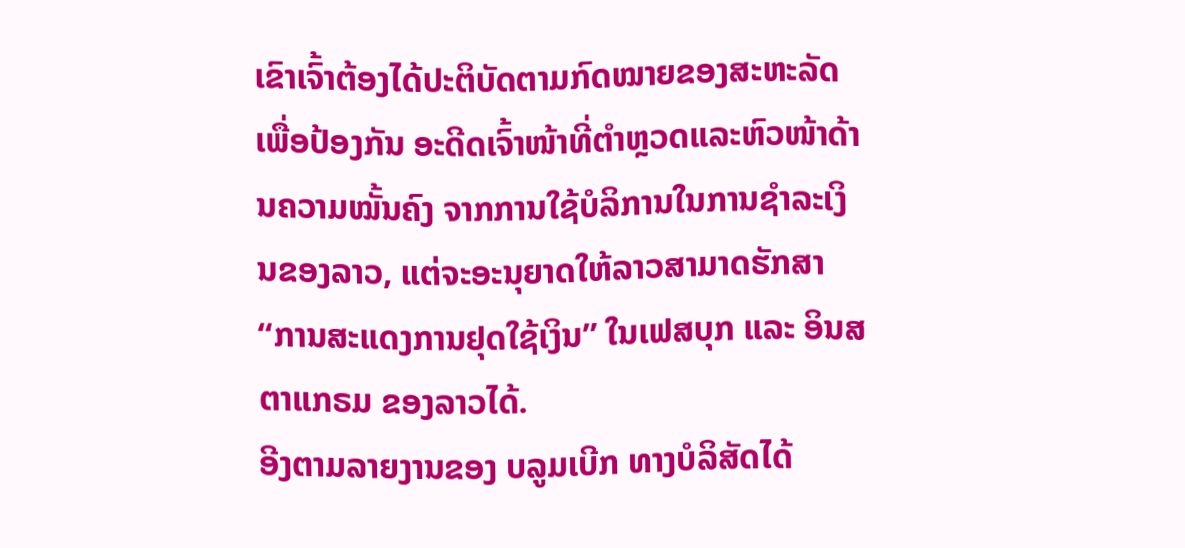ເຂົາເຈົ້າຕ້ອງໄດ້ປະຕິບັດຕາມກົດໝາຍຂອງສະຫະລັດ ເພື່ອປ້ອງກັນ ອະດີດເຈົ້າໜ້າທີ່ຕໍາຫຼວດແລະຫົວໜ້າດ້ານຄວາມໝັ້ນຄົງ ຈາກການໃຊ້ບໍລິການໃນການຊໍາລະເງິນຂອງລາວ, ແຕ່ຈະອະນຸຍາດໃຫ້ລາວສາມາດຮັກສາ “ການສະແດງການຢຸດໃຊ້ເງິນ” ໃນເຟສບຸກ ແລະ ອິນສຕາແກຣມ ຂອງລາວໄດ້.
ອີງຕາມລາຍງານຂອງ ບລູມເບີກ ທາງບໍລິສັດໄດ້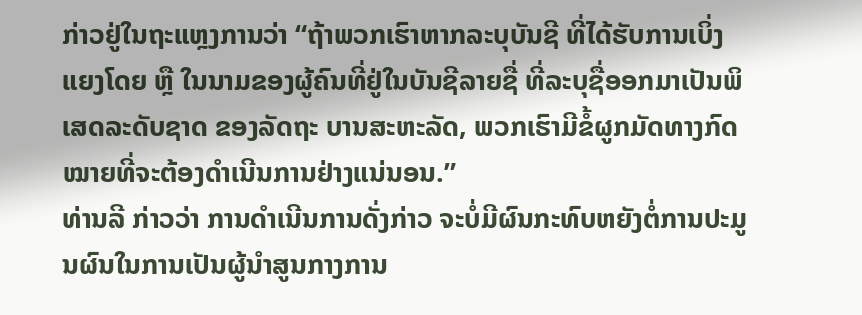ກ່າວຢູ່ໃນຖະແຫຼງການວ່າ “ຖ້າພວກເຮົາຫາກລະບຸບັນຊີ ທີ່ໄດ້ຮັບການເບິ່ງແຍງໂດຍ ຫຼື ໃນນາມຂອງຜູ້ຄົນທີ່ຢູ່ໃນບັນຊີລາຍຊື່ ທີ່ລະບຸຊື່ອອກມາເປັນພິເສດລະດັບຊາດ ຂອງລັດຖະ ບານສະຫະລັດ, ພວກເຮົາມີຂໍ້ຜູກມັດທາງກົດໝາຍທີ່ຈະຕ້ອງດໍາເນີນການຢ່າງແນ່ນອນ.”
ທ່ານລີ ກ່າວວ່າ ການດໍາເນີນການດັ່ງກ່າວ ຈະບໍ່ມີຜົນກະທົບຫຍັງຕໍ່ການປະມູນຜົນໃນການເປັນຜູ້ນໍາສູນກາງການ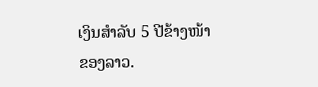ເງິນສໍາລັບ 5 ປີຂ້າງໜ້າຂອງລາວ.